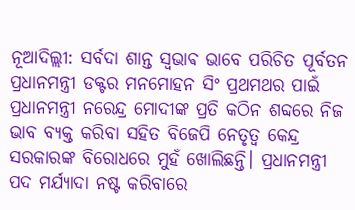ନୂଆଦିଲ୍ଲୀ: ସର୍ବଦା ଶାନ୍ତ ସ୍ଵଭାଵ ଭାବେ ପରିଚିତ ପୂର୍ବତନ ପ୍ରଧାନମନ୍ତ୍ରୀ ଡକ୍ଟର ମନମୋହନ ସିଂ ପ୍ରଥମଥର ପାଇଁ ପ୍ରଧାନମନ୍ତ୍ରୀ ନରେନ୍ଦ୍ର ମୋଦୀଙ୍କ ପ୍ରତି କଠିନ ଶବ୍ଦରେ ନିଜ ଭାବ ବ୍ୟକ୍ତ କରିବା ସହିତ ବିଜେପି ନେତୃତ୍ବ କେନ୍ଦ୍ର ସରକାରଙ୍କ ବିରୋଧରେ ମୁହଁ ଖୋଲିଛନ୍ତି। ପ୍ରଧାନମନ୍ତ୍ରୀ ପଦ ମର୍ଯ୍ୟାଦା ନଷ୍ଟ କରିବାରେ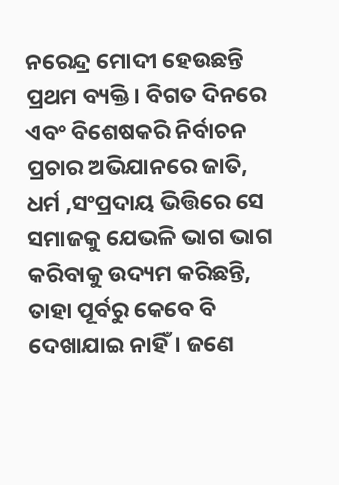ନରେନ୍ଦ୍ର ମୋଦୀ ହେଉଛନ୍ତି ପ୍ରଥମ ବ୍ୟକ୍ତି। ବିଗତ ଦିନରେ ଏବଂ ବିଶେଷକରି ନିର୍ବାଚନ ପ୍ରଚାର ଅଭିଯାନରେ ଜାତି, ଧର୍ମ ,ସଂପ୍ରଦାୟ ଭିତ୍ତିରେ ସେ ସମାଜକୁ ଯେଭଳି ଭାଗ ଭାଗ କରିବାକୁ ଉଦ୍ୟମ କରିଛନ୍ତି, ତାହା ପୂର୍ବରୁ କେବେ ବି ଦେଖାଯାଇ ନାହିଁ। ଜଣେ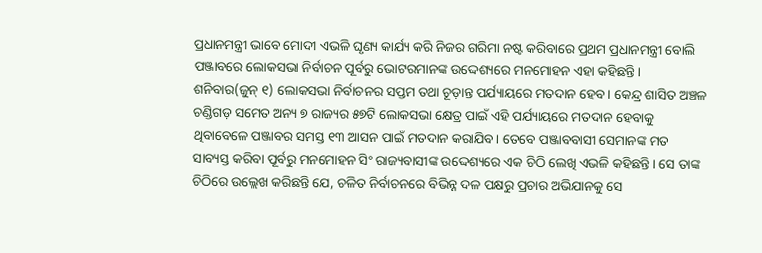ପ୍ରଧାନମନ୍ତ୍ରୀ ଭାବେ ମୋଦୀ ଏଭଳି ଘୃଣ୍ୟ କାର୍ଯ୍ୟ କରି ନିଜର ଗରିମା ନଷ୍ଟ କରିବାରେ ପ୍ରଥମ ପ୍ରଧାନମନ୍ତ୍ରୀ ବୋଲି ପଞ୍ଜାବରେ ଲୋକସଭା ନିର୍ବାଚନ ପୂର୍ବରୁ ଭୋଟରମାନଙ୍କ ଉଦ୍ଦେଶ୍ୟରେ ମନମୋହନ ଏହା କହିଛନ୍ତି। ଶନିବାର(ଜୁନ୍ ୧) ଲୋକସଭା ନିର୍ବାଚନର ସପ୍ତମ ତଥା ଚୂଡ଼ାନ୍ତ ପର୍ଯ୍ୟାୟରେ ମତଦାନ ହେବ। କେନ୍ଦ୍ର ଶାସିତ ଅଞ୍ଚଳ ଚଣ୍ଡିଗଡ଼ ସମେତ ଅନ୍ୟ ୭ ରାଜ୍ୟର ୫୭ଟି ଲୋକସଭା କ୍ଷେତ୍ର ପାଇଁ ଏହି ପର୍ଯ୍ୟାୟରେ ମତଦାନ ହେବାକୁ ଥିବାବେଳେ ପଞ୍ଜାବର ସମସ୍ତ ୧୩ ଆସନ ପାଇଁ ମତଦାନ କରାଯିବ। ତେବେ ପଞ୍ଜାବବାସୀ ସେମାନଙ୍କ ମତ ସାବ୍ୟସ୍ତ କରିବା ପୂର୍ବରୁ ମନମୋହନ ସିଂ ରାଜ୍ୟବାସୀଙ୍କ ଉଦ୍ଦେଶ୍ୟରେ ଏକ ଚିଠି ଲେଖି ଏଭଳି କହିଛନ୍ତି। ସେ ତାଙ୍କ ଚିଠିରେ ଉଲ୍ଲେଖ କରିଛନ୍ତି ଯେ, ଚଳିତ ନିର୍ବାଚନରେ ବିଭିନ୍ନ ଦଳ ପକ୍ଷରୁ ପ୍ରଚାର ଅଭିଯାନକୁ ସେ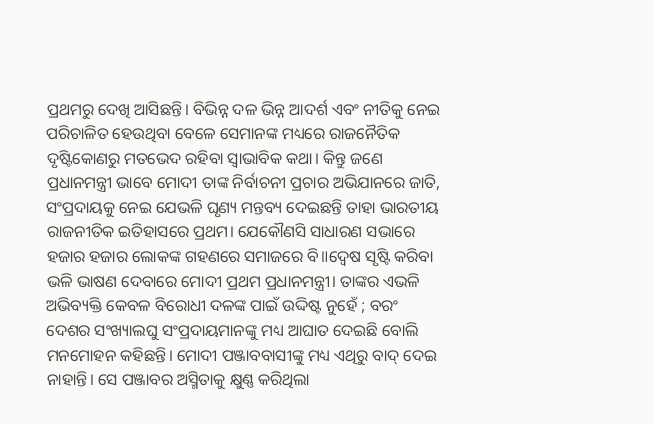ପ୍ରଥମରୁ ଦେଖି ଆସିଛନ୍ତି। ବିଭିନ୍ନ ଦଳ ଭିନ୍ନ ଆଦର୍ଶ ଏବଂ ନୀତିକୁ ନେଇ ପରିଚାଳିତ ହେଉଥିବା ବେଳେ ସେମାନଙ୍କ ମଧ୍ୟରେ ରାଜନୈତିକ ଦୃଷ୍ଟିକୋଣରୁ ମତଭେଦ ରହିବା ସ୍ବାଭାବିକ କଥା। କିନ୍ତୁ ଜଣେ ପ୍ରଧାନମନ୍ତ୍ରୀ ଭାବେ ମୋଦୀ ତାଙ୍କ ନିର୍ବାଚନୀ ପ୍ରଚାର ଅଭିଯାନରେ ଜାତି, ସଂପ୍ରଦାୟକୁ ନେଇ ଯେଭଳି ଘୃଣ୍ୟ ମନ୍ତବ୍ୟ ଦେଇଛନ୍ତି ତାହା ଭାରତୀୟ ରାଜନୀତିକ ଇତିହାସରେ ପ୍ରଥମ। ଯେକୌଣସି ସାଧାରଣ ସଭାରେ ହଜାର ହଜାର ଲୋକଙ୍କ ଗହଣରେ ସମାଜରେ ବି॥ଦ୍ବେଷ ସୃଷ୍ଟି କରିବା ଭଳି ଭାଷଣ ଦେବାରେ ମୋଦୀ ପ୍ରଥମ ପ୍ରଧାନମନ୍ତ୍ରୀ। ତାଙ୍କର ଏଭଳି ଅଭିବ୍ୟକ୍ତି କେବଳ ବିରୋଧୀ ଦଳଙ୍କ ପାଇଁ ଉଦ୍ଦିଷ୍ଟ ନୁହେଁ ; ବରଂ ଦେଶର ସଂଖ୍ୟାଲଘୁ ସଂପ୍ରଦାୟମାନଙ୍କୁ ମଧ୍ୟ ଆଘାତ ଦେଇଛି ବୋଲି ମନମୋହନ କହିଛନ୍ତି। ମୋଦୀ ପଞ୍ଜାବବାସୀଙ୍କୁ ମଧ୍ୟ ଏଥିରୁ ବାଦ୍ ଦେଇ ନାହାନ୍ତି। ସେ ପଞ୍ଜାବର ଅସ୍ମିତାକୁ କ୍ଷୁଣ୍ଣ କରିଥିଲା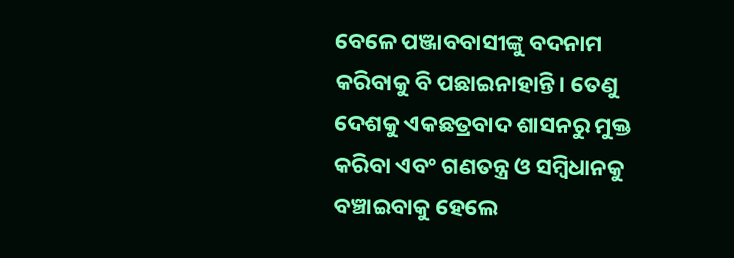ବେଳେ ପଞ୍ଜାବବାସୀଙ୍କୁ ବଦନାମ କରିବାକୁ ବି ପଛାଇନାହାନ୍ତି। ତେଣୁ ଦେଶକୁ ଏକଛତ୍ରବାଦ ଶାସନରୁ ମୁକ୍ତ କରିବା ଏବଂ ଗଣତନ୍ତ୍ର ଓ ସମ୍ବିଧାନକୁ ବଞ୍ଚାଇବାକୁ ହେଲେ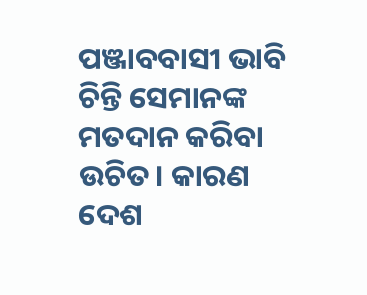ପଞ୍ଜାବବାସୀ ଭାବି ଚିନ୍ତି ସେମାନଙ୍କ ମତଦାନ କରିବା ଉଚିତ। କାରଣ ଦେଶ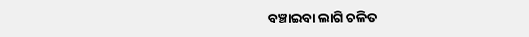ବଞ୍ଚାଇବା ଲାଗି ଚଳିତ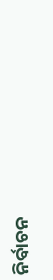ନିର୍ବାଚନ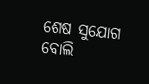ଶେଷ ସୁଯୋଗ ବୋଲି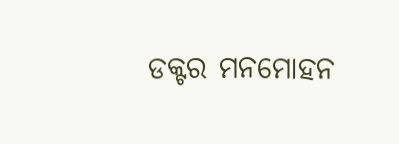ଡକ୍ଟର ମନମୋହନ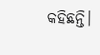କହିଛନ୍ତି।